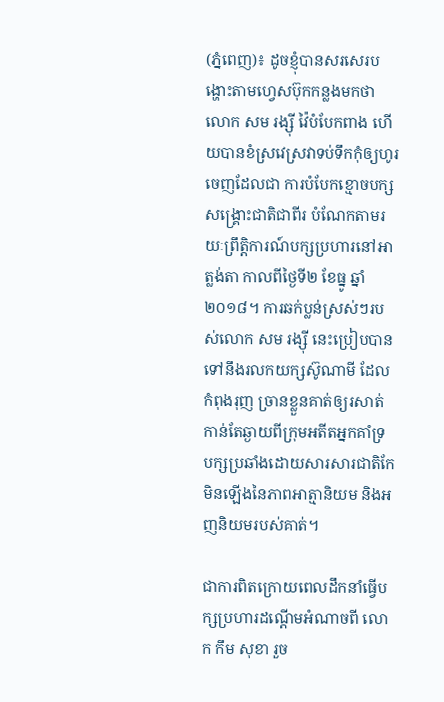(ភ្នំពេញ)៖ ដូចខ្ញុំបានសរសេរបង្ហោះតាមហ្វេសប៊ុកកន្លងមកថា លោក សម រង្ស៊ី វ៉ៃបំបែកពាង ហើយបានខំស្រវេស្រវាទប់ទឹកកុំឲ្យហូរចេញដែលជា ការបំបែកខ្មោចបក្សសង្គ្រោះជាតិជាពីរ បំណែកតាមរយៈព្រឹត្តិការណ៍បក្សប្រហារនៅអាត្លង់តា កាលពីថ្ងៃទី២ ខែធ្នូ ឆ្នាំ២០១៨។ ការឆក់ប្លន់ស្រស់ៗរបស់លោក សម រង្ស៊ី នេះប្រៀបបានទៅនឹងរលកយក្សស៊ូណាមី ដែលកំពុងរុញ ច្រានខ្លួនគាត់ឲ្យរសាត់កាន់តែឆ្ងាយពីក្រុមអតីតអ្នកគាំទ្រ បក្សប្រឆាំងដោយសារសារជាតិកែមិនឡើងនៃភាពអាត្មានិយម និងអញនិយមរបស់គាត់។

ជាការពិតក្រោយពេលដឹកនាំធ្វើបក្សប្រហារដណ្តើមអំណាចពី លោក កឹម សុខា រួច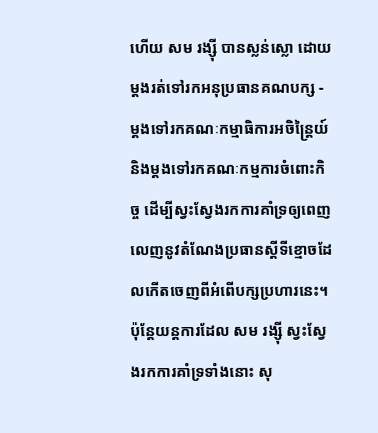ហើយ សម រង្ស៊ី បានស្លន់ស្លោ ដោយម្តងរត់ទៅរកអនុប្រធានគណបក្ស - ម្តងទៅរកគណៈកម្មាធិការអចិន្ត្រៃយ៍ និងម្តងទៅរកគណៈកម្មការចំពោះកិច្ច ដើម្បីស្វះស្វែងរកការគាំទ្រឲ្យពេញលេញនូវតំណែងប្រធានស្តីទីខ្មោចដែលកើតចេញពីអំពើបក្សប្រហារនេះ។ ប៉ុន្តែយន្តការដែល សម រង្ស៊ី ស្វះស្វែងរកការគាំទ្រទាំងនោះ សុ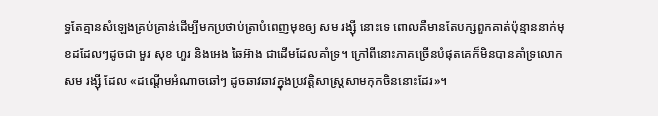ទ្ធតែគ្មានសំឡេងគ្រប់គ្រាន់ដើម្បីមកប្រថាប់ត្រាបំពេញមុខឲ្យ សម រង្ស៊ី នោះទេ ពោលគឺមានតែបក្សពួកគាត់ប៉ុន្មាននាក់មុខដដែលៗដូចជា មួរ សុខ ហួរ និងអេង ឆៃអ៊ាង ជាដើមដែលគាំទ្រ។ ក្រៅពីនោះភាគច្រើនបំផុតគេក៏មិនបានគាំទ្រលោក សម រង្ស៊ី ដែល «ដណ្តើមអំណាចឆៅៗ ដូចឆាវឆាវក្នុងប្រវត្តិសាស្ត្រសាមកុកចិននោះដែរ»។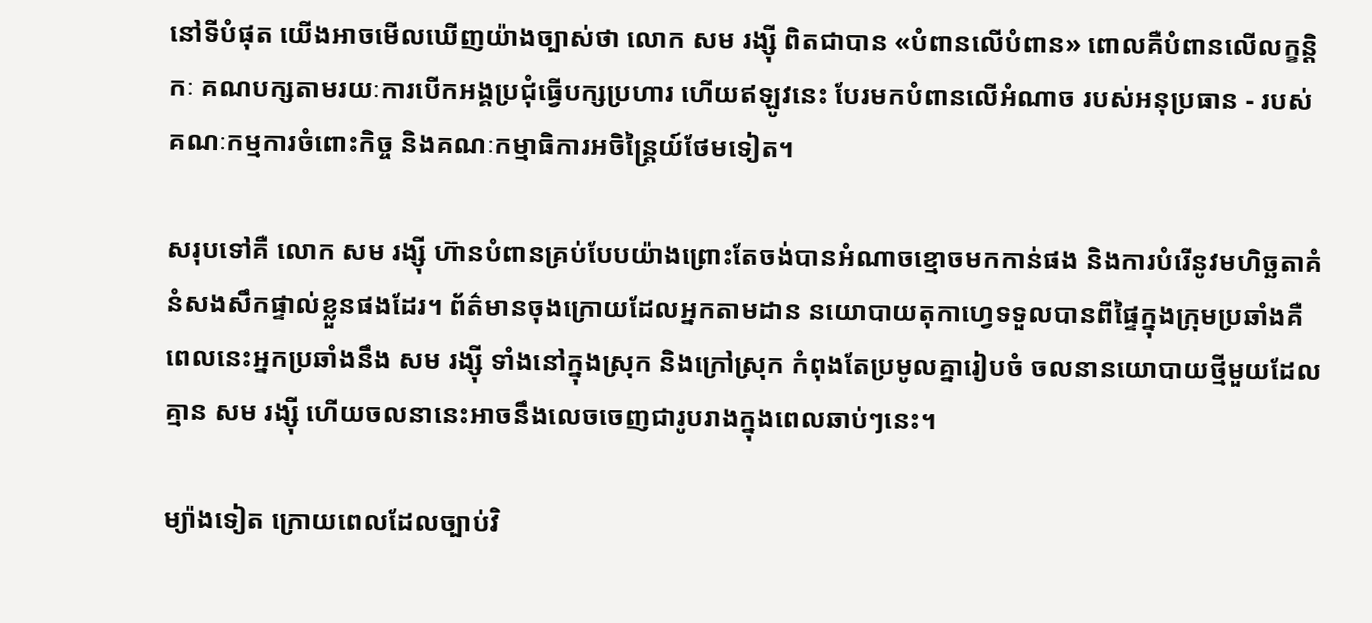នៅទីបំផុត យើងអាចមើលឃើញយ៉ាងច្បាស់ថា លោក សម រង្ស៊ី ពិតជាបាន «បំពានលើបំពាន» ពោលគឺបំពានលើលក្ខន្តិកៈ គណបក្សតាមរយៈការបើកអង្គប្រជុំធ្វើបក្សប្រហារ ហើយឥឡូវនេះ បែរមកបំពានលើអំណាច របស់អនុប្រធាន - របស់គណៈកម្មការចំពោះកិច្ច និងគណៈកម្មាធិការអចិន្ត្រៃយ៍ថែមទៀត។

សរុបទៅគឺ លោក សម រង្ស៊ី ហ៊ានបំពានគ្រប់បែបយ៉ាងព្រោះតែចង់បានអំណាចខ្មោចមកកាន់ផង និងការបំរើនូវមហិច្ឆតាគំនំសងសឹកផ្ទាល់ខ្លួនផងដែរ។ ព័ត៌មានចុងក្រោយដែលអ្នកតាមដាន នយោបាយតុកាហ្វេទទួលបានពីផ្ទៃក្នុងក្រុមប្រឆាំងគឺ ពេលនេះអ្នកប្រឆាំងនឹង សម រង្ស៊ី ទាំងនៅក្នុងស្រុក និងក្រៅស្រុក កំពុងតែប្រមូលគ្នារៀបចំ ចលនានយោបាយថ្មីមួយដែលគ្មាន សម រង្ស៊ី ហើយចលនានេះអាចនឹងលេចចេញជារូបរាងក្នុងពេលឆាប់ៗនេះ។

ម្យ៉ាងទៀត ក្រោយពេលដែលច្បាប់វិ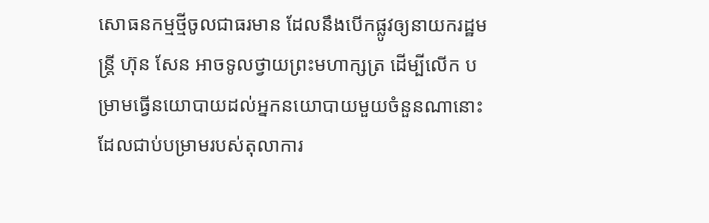សោធនកម្មថ្មីចូលជាធរមាន ដែលនឹងបើកផ្លូវឲ្យនាយករដ្ឋមន្រ្តី ហ៊ុន សែន អាចទូលថ្វាយព្រះមហាក្សត្រ ដើម្បីលើក បម្រាមធ្វើនយោបាយដល់អ្នកនយោបាយមួយចំនួនណានោះដែលជាប់បម្រាមរបស់តុលាការ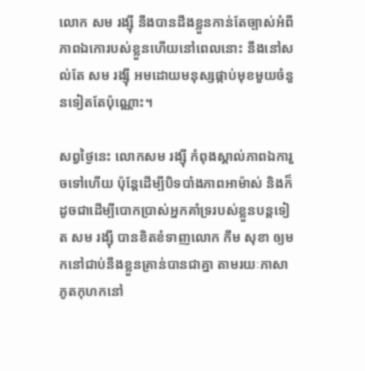លោក សម រង្ស៊ី នឹងបានដឹងខ្លួនកាន់តែច្បាស់អំពីភាពឯកោរបស់ខ្លួនហើយនៅពេលនោះ នឹងនៅសល់តែ សម រង្ស៊ី អមដោយមនុស្សផ្កាប់មុខមួយចំនួនទៀតតែប៉ុណ្ណោះ។

សព្វថ្ងៃនេះ លោកសម រង្ស៊ី កំពុងស្គាល់ភាពឯការួចទៅហើយ ប៉ុន្តែដើម្បីបិទបាំងភាពអាម៉ាស់ និងក៏ដូចជាដើម្បីបោកប្រាស់អ្នកគាំទ្ររបស់ខ្លួនបន្តទៀត សម រង្ស៊ី បានខិតខំទាញលោក កឹម សុខា ឲ្យមកនៅជាប់នឹងខ្លួនគ្រាន់បានជាគ្នា តាមរយៈភាសាភូតកុហកនៅ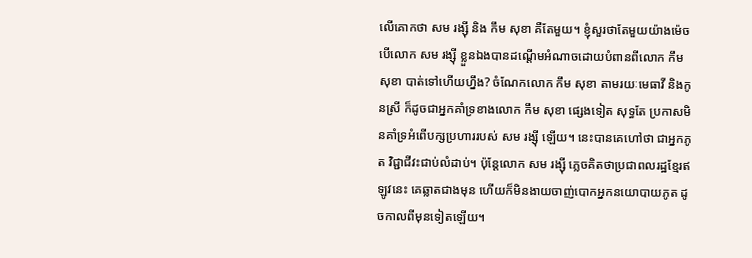លើគោកថា សម រង្ស៊ី និង កឹម សុខា គឺតែមួយ។ ខ្ញុំសួរថាតែមួយយ៉ាងម៉េច បើលោក សម រង្ស៊ី ខ្លួនឯងបានដណ្តើមអំណាចដោយបំពានពីលោក កឹម សុខា បាត់ទៅហើយហ្នឹង? ចំណែកលោក កឹម សុខា តាមរយៈមេធាវី និងកូនស្រី ក៏ដូចជាអ្នកគាំទ្រខាងលោក កឹម សុខា ផ្សេងទៀត សុទ្ធតែ ប្រកាសមិនគាំទ្រអំពើបក្សប្រហាររបស់ សម រង្ស៊ី ឡើយ។ នេះបានគេហៅថា ជាអ្នកភូត វិជ្ជាជីវះជាប់លំដាប់។ ប៉ុន្តែលោក សម រង្ស៊ី ភ្លេចគិតថាប្រជាពលរដ្ឋខ្មែរឥឡូវនេះ គេឆ្លាតជាងមុន ហើយក៏មិនងាយចាញ់បោកអ្នកនយោបាយភូត ដូចកាលពីមុនទៀតឡើយ។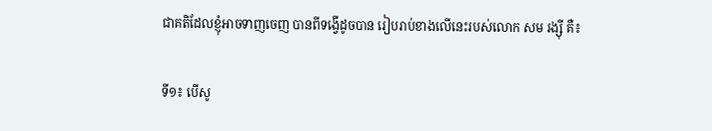ជាគតិដែលខ្ញុំអាចទាញចេញ បានពីទង្វើដូចបាន រៀបរាប់ខាងលើនេះរបស់លោក សម រង្ស៊ី គឺ៖

ទី១៖ បើសូ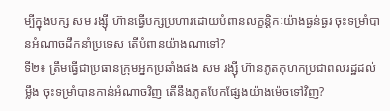ម្បីក្នុងបក្ស សម រង្ស៊ី ហ៊ានធ្វើបក្សប្រហារដោយបំពានលក្ខន្តិកៈយ៉ាងធ្ងន់ធ្ងរ ចុះទម្រាំបានអំណាចដឹកនាំប្រទេស តើបំពានយ៉ាងណាទៅ?
ទី២៖ ត្រឹមធ្វើជាប្រធានក្រុមអ្នកប្រឆាំងផង សម រង្ស៊ី ហ៊ានភូតកុហកប្រជាពលរដ្ឋដល់ម្លឹង ចុះទម្រាំបានកាន់អំណាចវិញ តើនឹងភូតបែកផ្សែងយ៉ាងម៉េចទៅវិញ?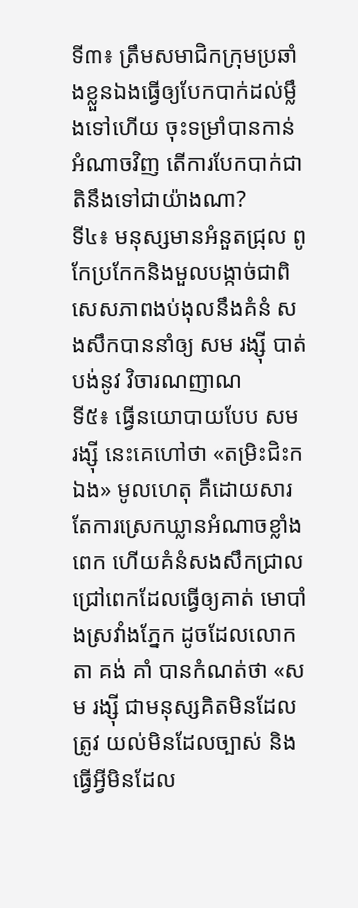ទី៣៖ ត្រឹមសមាជិកក្រុមប្រឆាំងខ្លួនឯងធ្វើឲ្យបែកបាក់ដល់ម្លឹងទៅហើយ ចុះទម្រាំបានកាន់អំណាចវិញ តើការបែកបាក់ជាតិនឹងទៅជាយ៉ាងណា?
ទី៤៖ មនុស្សមានអំនួតជ្រុល ពូកែប្រកែកនិងមួលបង្កាច់ជាពិសេសភាពងប់ងុលនឹងគំនំ សងសឹកបាននាំឲ្យ សម រង្ស៊ី បាត់បង់នូវ វិចារណញាណ
ទី៥៖ ធ្វើនយោបាយបែប សម រង្ស៊ី នេះគេហៅថា «តម្រិះជិះកឯង» មូលហេតុ គឺដោយសារតែការស្រេកឃ្លានអំណាចខ្លាំងពេក ហើយគំនំសងសឹកជ្រាលជ្រៅពេកដែលធ្វើឲ្យគាត់ មោបាំងស្រវាំងភ្នែក ដូចដែលលោកតា គង់ គាំ បានកំណត់ថា «សម រង្ស៊ី ជាមនុស្សគិតមិនដែលត្រូវ យល់មិនដែលច្បាស់ និង ធ្វើអ្វីមិនដែល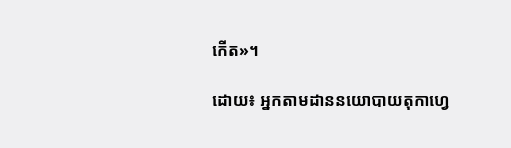កើត»។

ដោយ៖ អ្នកតាមដាននយោបាយតុកាហ្វេ